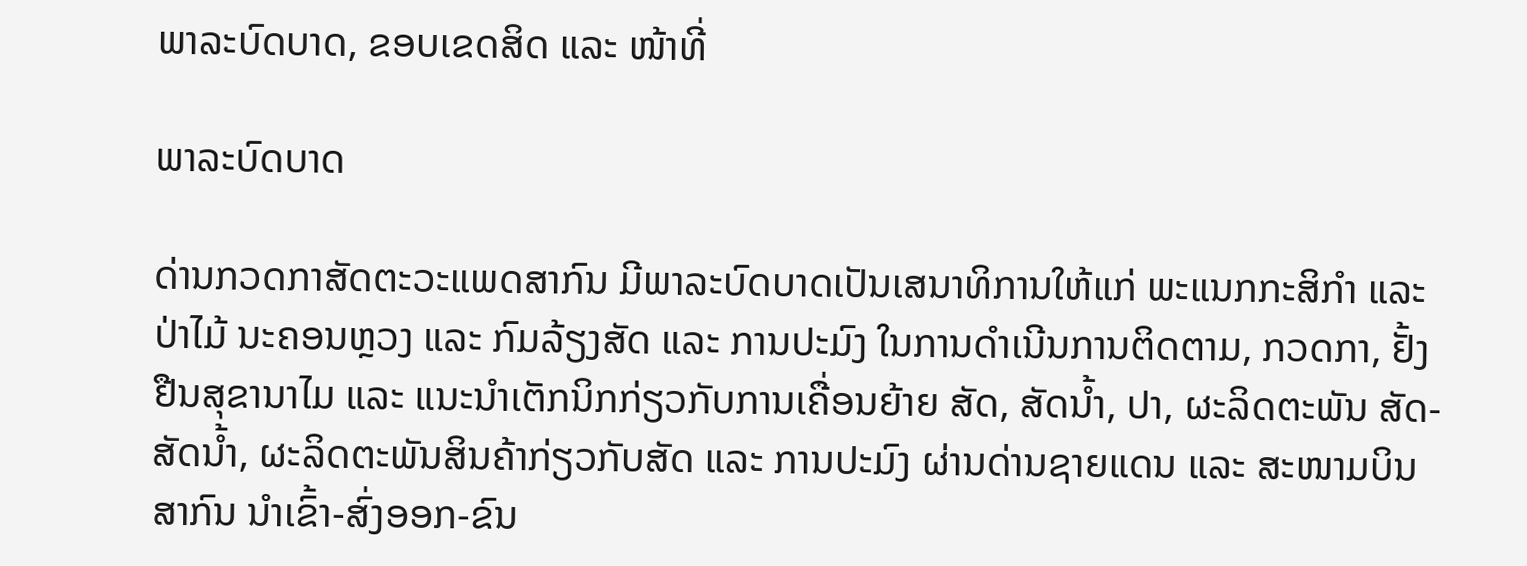ພາລະບົດບາດ, ຂອບເຂດສິດ ແລະ ໜ້າທີ່

ພາລະບົດບາດ

ດ່ານກວດກາສັດຕະວະແພດສາກົນ ມີພາລະບົດບາດເປັນເສນາທິການໃຫ້ແກ່ ພະແນກກະສິກໍາ ແລະ ປ່າໄມ້ ນະຄອນຫຼວງ ແລະ ກົມລ້ຽງສັດ ແລະ ການປະມົງ ໃນການດຳເນີນການຕິດຕາມ, ກວດກາ, ຢັ້ງຢືນສຸຂານາໄມ ແລະ ແນະນຳເຕັກນິກກ່ຽວກັບການເຄື່ອນຍ້າຍ ສັດ, ສັດນໍ້າ, ປາ, ຜະລິດຕະພັນ ສັດ-ສັດນໍ້າ, ຜະລິດຕະພັນສິນຄ້າກ່ຽວກັບສັດ ແລະ ການປະມົງ ຜ່ານດ່ານຊາຍແດນ ແລະ ສະໜາມບິນສາກົນ ນໍາເຂົ້າ-ສົ່ງອອກ-ຂົນ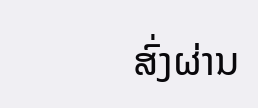ສົ່ງຜ່ານ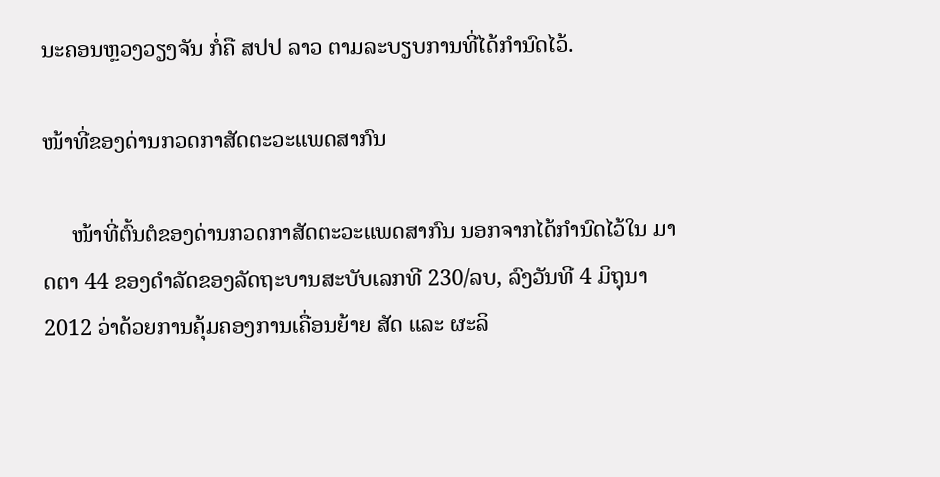ນະຄອນຫຼວງວຽງຈັນ ກໍ່ຄື ສປປ ລາວ ຕາມລະບຽບການທີ່ໄດ້ກໍານົດໄວ້.

ໜ້າທີ່ຂອງດ່ານກວດກາສັດຕະວະແພດສາກົນ

     ໜ້າທີ່ຕົ້ນຕໍຂອງດ່ານກວດກາສັດຕະວະແພດສາກົນ ນອກຈາກໄດ້ກຳນົດໄວ້ໃນ ມາດຕາ 44 ຂອງດໍາລັດຂອງລັດຖະບານສະບັບເລກທີ 230/ລບ, ລົງວັນທີ 4 ມິຖຸນາ 2012 ວ່າດ້ວຍການຄຸ້ມຄອງການເຄື່ອນຍ້າຍ ສັດ ແລະ ຜະລິ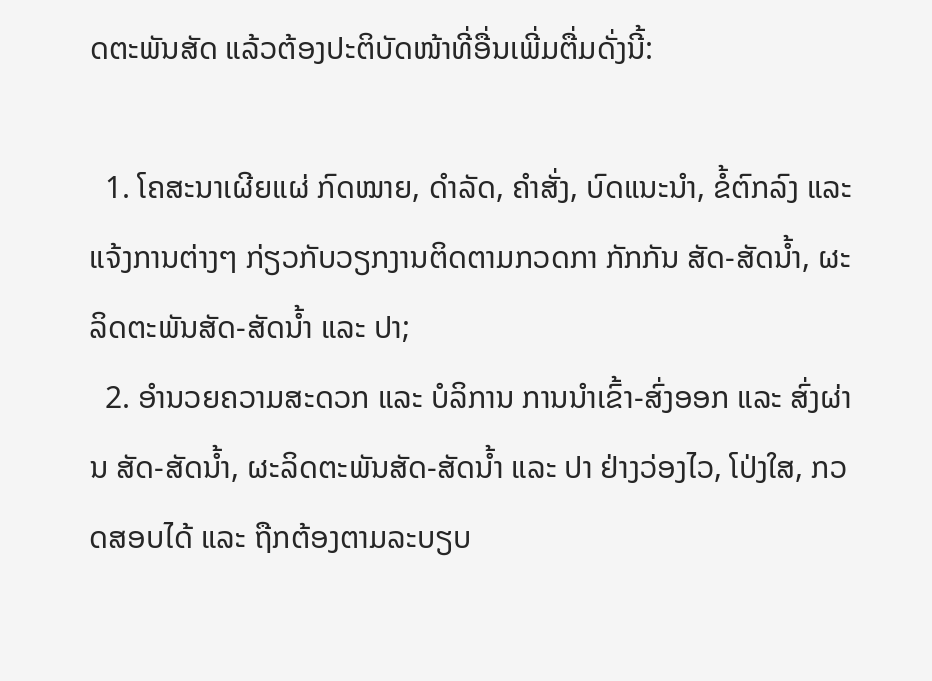ດຕະພັນສັດ ແລ້ວຕ້ອງປະຕິບັດໜ້າທີ່ອື່ນເພີ່ມຕື່ມດັ່ງນີ້:

  1. ໂຄສະນາເຜີຍແຜ່ ກົດໝາຍ, ດຳລັດ, ຄໍາສັ່ງ, ບົດແນະນໍາ, ຂໍ້ຕົກລົງ ແລະ ແຈ້ງການຕ່າງໆ ກ່ຽວກັບວຽກງານຕິດຕາມກວດກາ ກັກກັນ ສັດ-ສັດນໍ້າ, ຜະລິດຕະພັນສັດ-ສັດນໍ້າ ແລະ ປາ;
  2. ອໍານວຍຄວາມສະດວກ ແລະ ບໍລິການ ການນໍາເຂົ້າ-ສົ່ງອອກ ແລະ ສົ່ງຜ່ານ ສັດ-ສັດນໍ້າ, ຜະລິດຕະພັນສັດ-ສັດນໍ້າ ແລະ ປາ ຢ່າງວ່ອງໄວ, ໂປ່ງໃສ, ກວດສອບໄດ້ ແລະ ຖືກຕ້ອງຕາມລະບຽບ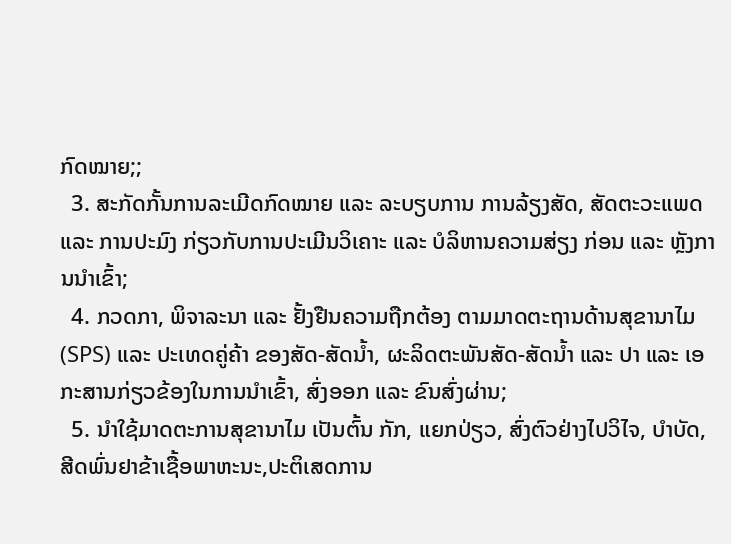ກົດໝາຍ;;
  3. ສະກັດກັ້ນການລະເມີດກົດໝາຍ ແລະ ລະບຽບການ ການລ້ຽງສັດ, ສັດຕະວະແພດ ແລະ ການປະມົງ ກ່ຽວກັບການປະເມີນວິເຄາະ ແລະ ບໍລິຫານຄວາມສ່ຽງ ກ່ອນ ແລະ ຫຼັງການນໍາເຂົ້າ;
  4. ກວດກາ, ພິຈາລະນາ ແລະ ຢັ້ງຢືນຄວາມຖືກຕ້ອງ ຕາມມາດຕະຖານດ້ານສຸຂານາໄມ (SPS) ແລະ ປະເທດຄູ່ຄ້າ ຂອງສັດ-ສັດນໍ້າ, ຜະລິດຕະພັນສັດ-ສັດນໍ້າ ແລະ ປາ ແລະ ເອກະສານກ່ຽວຂ້ອງໃນການນໍາເຂົ້າ, ສົ່ງອອກ ແລະ ຂົນສົ່ງຜ່ານ;
  5. ນໍາໃຊ້ມາດຕະການສຸຂານາໄມ ເປັນຕົ້ນ ກັກ, ແຍກປ່ຽວ, ສົ່ງຕົວຢ່າງໄປວິໄຈ, ບຳບັດ, ສີດພົ່ນຢາຂ້າເຊື້ອພາຫະນະ,ປະຕິເສດການ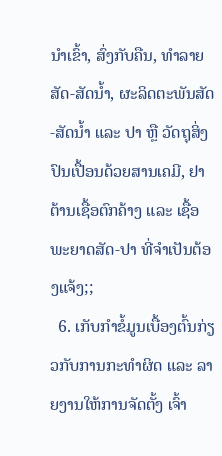ນໍາເຂົ້າ, ສົ່ງກັບຄືນ, ທຳລາຍ ສັດ-ສັດນໍ້າ, ຜະລິດຕະພັນສັດ-ສັດນໍ້າ ແລະ ປາ ຫຼື ວັດຖຸສິ່ງປົນເປື້ອນດ້ວຍສານເຄມີ, ຢາຕ້ານເຊື້ອຕົກຄ້າງ ແລະ ເຊື້ອພະຍາດສັດ-ປາ ທີ່ຈໍາເປັນຕ້ອງແຈ້ງ;;
  6. ເກັບກໍາຂໍ້ມູນເບື້ອງຕົ້ນກ່ຽວກັບການກະທຳຜິດ ແລະ ລາຍງານໃຫ້ການຈັດຕັ້ງ ເຈົ້າ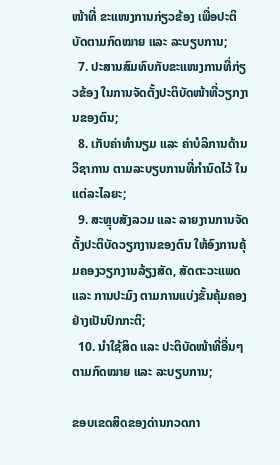ໜ້າທີ່ ຂະແໜງການກ່ຽວຂ້ອງ ເພື່ອປະຕິບັດຕາມກົດໝາຍ ແລະ ລະບຽບການ;
  7. ປະສານສົມທົບກັບຂະແໜງການທີ່ກ່ຽວຂ້ອງ ໃນການຈັດຕັ້ງປະຕິບັດໜ້າທີ່ວຽກງານຂອງຕົນ;
  8. ເກັບຄ່າທຳນຽມ ແລະ ຄ່າບໍລິການດ້ານວິຊາການ ຕາມລະບຽບການທີ່ກໍານົດໄວ້ ໃນແຕ່ລະໄລຍະ;
  9. ສະຫຼຸບສັງລວມ ແລະ ລາຍງານການຈັດຕັ້ງປະຕິບັດວຽກງານຂອງຕົນ ໃຫ້ອົງການຄຸ້ມຄອງວຽກງານລ້ຽງສັດ, ສັດຕະວະແພດ ແລະ ການປະມົງ ຕາມການແບ່ງຂັ້ນຄຸ້ມຄອງຢ່າງເປັນປົກກະຕິ;
  10. ນໍາໃຊ້ສິດ ແລະ ປະຕິບັດໜ້າທີ່ອື່ນໆ ຕາມກົດໝາຍ ແລະ ລະບຽບການ;

ຂອບເຂດສິດຂອງດ່ານກວດກາ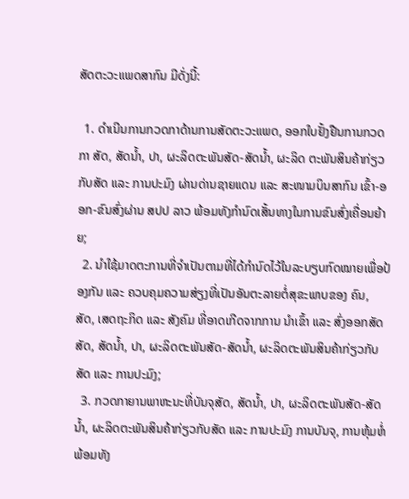ສັດຕະວະແພດສາກົນ ມີດັ່ງນີ້:

  1. ດຳເນີນການກວດກາດ້ານການສັດຕະວະແພດ, ອອກໃບຢັ້ງຢືນການກວດກາ ສັດ, ສັດນໍ້າ, ປາ, ຜະລິດຕະພັນສັດ-ສັດນໍ້າ, ຜະລິດ ຕະພັນສິນຄ້າກ່ຽວກັບສັດ ແລະ ການປະມົງ ຜ່ານດ່ານຊາຍແດນ ແລະ ສະໜາມບິນສາກົນ ເຂົ້າ-ອອກ-ຂົນສົ່ງຜ່ານ ສປປ ລາວ ພ້ອມທັງກຳນົດເສັ້ນທາງໃນການຂົນສົ່ງເຄື່ອນຍ້າຍ;
  2. ນຳໃຊ້ມາດຕະການທີ່ຈຳເປັນຕາມທີ່ໄດ້ກຳນົດໄວ້ໃນລະບຽບກົດໝາຍເພື່ອປ້ອງກັນ ແລະ ຄວບຄຸມຄວາມສ່ຽງທີ່ເປັນອັນຕະລາຍຕໍ່ສຸຂະພາບຂອງ ຄົນ, ສັດ, ເສດຖະກິດ ແລະ ສັງຄົມ ທີ່ອາດເກີດຈາກການ ນຳເຂົ້າ ແລະ ສົ່ງອອກສັດ ສັດ, ສັດນໍ້າ, ປາ, ຜະລິດຕະພັນສັດ-ສັດນໍ້າ, ຜະລິດຕະພັນສິນຄ້າກ່ຽວກັບສັດ ແລະ ການປະມົງ;
  3. ກວດກາຍານພາຫະນະທີ່ບັນຈຸສັດ, ສັດນໍ້າ, ປາ, ຜະລິດຕະພັນສັດ-ສັດນໍ້າ, ຜະລິດຕະພັນສິນຄ້າກ່ຽວກັບສັດ ແລະ ການປະມົງ ການບັນຈຸ, ການຫຸ້ມຫໍ່ ພ້ອມທັງ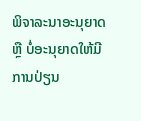ພິຈາລະນາອະນຸຍາດ ຫຼື ບໍ່ອະນຸຍາດໃຫ້ມີການປ່ຽນ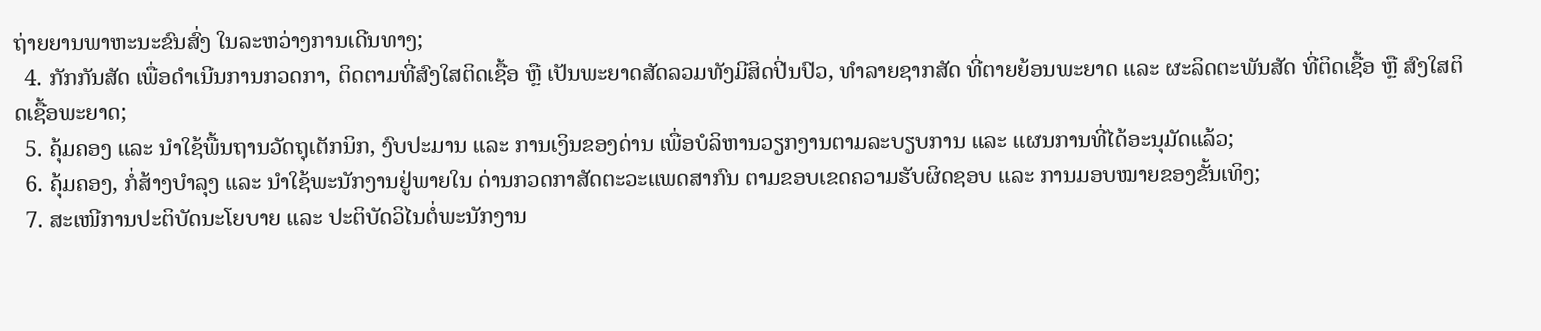ຖ່າຍຍານພາຫະນະຂົນສົ່ງ ໃນລະຫວ່າງການເດີນທາງ;
  4. ກັກກັນສັດ ເພື່ອດໍາເນີນການກວດກາ, ຕິດຕາມທີ່ສົງໃສຕິດເຊື້ອ ຫຼື ເປັນພະຍາດສັດລວມທັງມີສິດປີ່ນປົວ, ທໍາລາຍຊາກສັດ ທີ່ຕາຍຍ້ອນພະຍາດ ແລະ ຜະລິດຕະພັນສັດ ທີ່ຕິດເຊື້ອ ຫຼື ສົງໃສຕິດເຊື້ອພະຍາດ;
  5. ຄຸ້ມຄອງ ແລະ ນຳໃຊ້ພື້ນຖານວັດຖຸເຕັກນິກ, ງົບປະມານ ແລະ ການເງິນຂອງດ່ານ ເພື່ອບໍລິຫານວຽກງານຕາມລະບຽບການ ແລະ ແຜນການທີ່ໄດ້ອະນຸມັດແລ້ວ;
  6. ຄຸ້ມຄອງ, ກໍ່ສ້າງບໍາລຸງ ແລະ ນໍາໃຊ້ພະນັກງານຢູ່ພາຍໃນ ດ່ານກວດກາສັດຕະວະແພດສາກົນ ຕາມຂອບເຂດຄວາມຮັບຜິດຊອບ ແລະ ການມອບໝາຍຂອງຂັ້ນເທິງ;
  7. ສະເໜີການປະຕິບັດນະໂຍບາຍ ແລະ ປະຕິບັດວິໄນຕໍ່ພະນັກງານ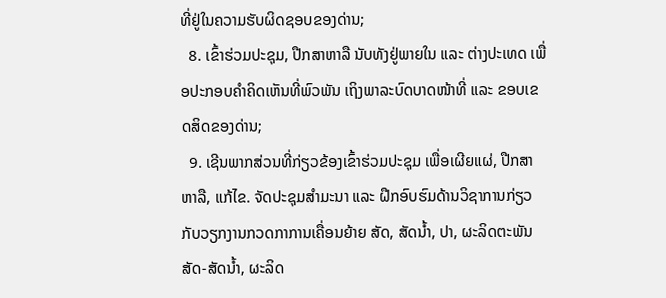ທີ່ຢູ່ໃນຄວາມຮັບຜິດຊອບຂອງດ່ານ;
  8. ເຂົ້າຮ່ວມປະຊຸມ, ປືກສາຫາລື ນັບທັງຢູ່ພາຍໃນ ແລະ ຕ່າງປະເທດ ເພື່ອປະກອບຄຳຄິດເຫັນທີ່ພົວພັນ ເຖິງພາລະບົດບາດໜ້າທີ່ ແລະ ຂອບເຂດສິດຂອງດ່ານ;
  9. ເຊີນພາກສ່ວນທີ່ກ່ຽວຂ້ອງເຂົ້າຮ່ວມປະຊຸມ ເພື່ອເຜີຍແຜ່, ປືກສາຫາລື, ແກ້ໄຂ. ຈັດປະຊຸມສຳມະນາ ແລະ ຝືກອົບຮົມດ້ານວິຊາການກ່ຽວກັບວຽກງານກວດກາການເຄື່ອນຍ້າຍ ສັດ, ສັດນໍ້າ, ປາ, ຜະລິດຕະພັນສັດ-ສັດນໍ້າ, ຜະລິດ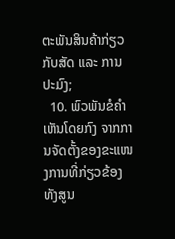ຕະພັນສິນຄ້າກ່ຽວກັບສັດ ແລະ ການປະມົງ;
  10. ພົວພັນຂໍຄຳເຫັນໂດຍກົງ ຈາກການຈັດຕັ້ງຂອງຂະແໜງການທີ່ກ່ຽວຂ້ອງ ທັງສູນ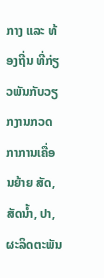ກາງ ແລະ ທ້ອງຖີ່ນ ທີ່ກ່ຽວພັນກັບວຽກງານກວດກາການເຄື່ອນຍ້າຍ ສັດ, ສັດນໍ້າ, ປາ, ຜະລິດຕະພັນ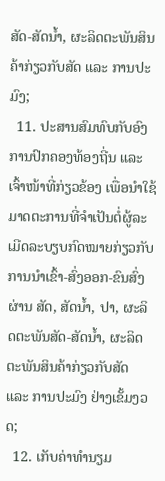ສັດ-ສັດນໍ້າ, ຜະລິດຕະພັນສິນຄ້າກ່ຽວກັບສັດ ແລະ ການປະມົງ;
  11. ປະສານສົມທົບກັບອົງການປົກຄອງທ້ອງຖີ່ນ ແລະ ເຈົ້າໜ້າທີ່ກ່ຽວຂ້ອງ ເພື່ອນຳໃຊ້ມາດຕະການທີ່ຈຳເປັນຕໍ່ຜູ້ລະເມີດລະບຽບກົດໝາຍກ່ຽວກັບ ການນໍາເຂົ້າ-ສົ່ງອອກ-ຂົນສົ່ງຜ່ານ ສັດ, ສັດນໍ້າ, ປາ, ຜະລິດຕະພັນສັດ-ສັດນໍ້າ, ຜະລິດຕະພັນສິນຄ້າກ່ຽວກັບສັດ ແລະ ການປະມົງ ຢ່າງເຂັ້ມງວດ;
  12. ເກັບຄ່າທຳນຽມ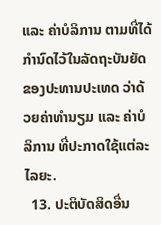ແລະ ຄ່າບໍລິການ ຕາມທີ່ໄດ້ກຳນົດໄວ້ໃນລັດຖະບັນຍັດຂອງປະທານປະເທດ ວ່າດ້ວຍຄ່າທຳນຽມ ແລະ ຄ່າບໍລິການ ທີ່ປະກາດໃຊ້ແຕ່ລະໄລຍະ.
  13. ປະຕິບັດສິດອື່ນ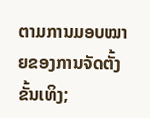ຕາມການມອບໝາຍຂອງການຈັດຕັ້ງຂັ້ນເທິງ;